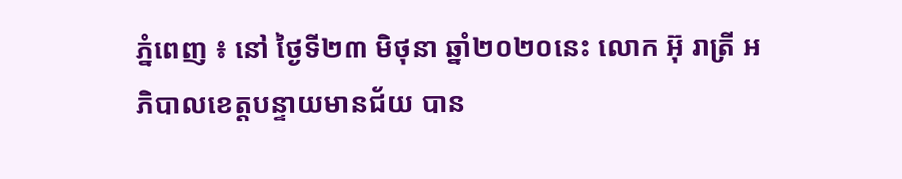ភ្នំពេញ ៖ នៅ ថ្ងៃទី២៣ មិថុនា ឆ្នាំ២០២០នេះ លោក អ៊ុ រាត្រី អភិបាលខេត្តបន្ទាយមានជ័យ បាន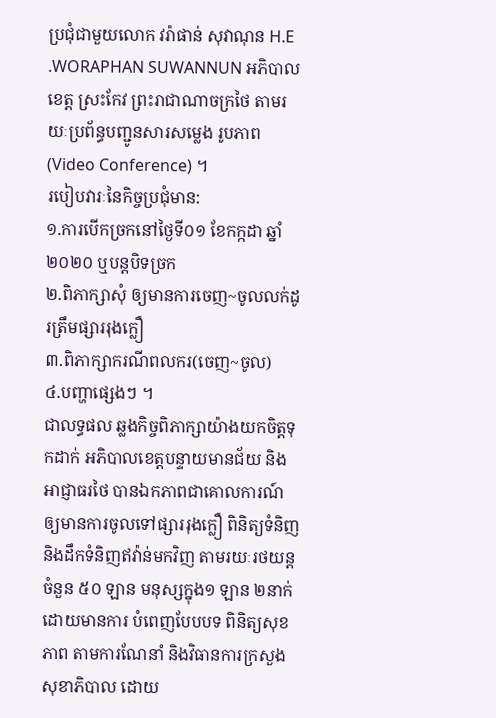ប្រជុំជាមួយលោក វរ៉ាផាន់ សុវាណុន H.E .WORAPHAN SUWANNUN អភិបាលខេត្ត ស្រះកែវ ព្រះរាជាណាចក្រថៃ តាមរយៈប្រព័ន្ធបញ្ជូនសារសម្លេង រូបភាព (Video Conference) ។
របៀបវារៈនៃកិច្ចប្រជុំមាន:
១.ការបើកច្រកនៅថ្ងៃទី០១ ខែកក្កដា ឆ្នាំ២០២០ ឬបន្តបិទច្រក
២.ពិភាក្សាសុំ ឲ្យមានការចេញ~ចូលលក់ដូរត្រឹមផ្សាររុងក្លឿ
៣.ពិភាក្សាករណីពលករ(ចេញ~ចូល)
៤.បញ្ហាផ្សេងៗ ។
ជាលទ្ធផល ឆ្លងកិច្ចពិភាក្សាយ៉ាងយកចិត្តទុកដាក់ អភិបាលខេត្តបន្ទាយមានជ័យ និង អាជ្ញាធរថៃ បានឯកភាពជាគោលការណ៍ ឲ្យមានការចូលទៅផ្សាររុងក្លឿ ពិនិត្យទំនិញ និងដឹកទំនិញឥវ៉ាន់មកវិញ តាមរយៈរថយន្ត ចំនួន ៥០ ឡាន មនុស្សក្នុង១ ឡាន ២នាក់ ដោយមានការ បំពេញបែបបទ ពិនិត្យសុខភាព តាមការណែនាំ និងវិធានការក្រសួងសុខាភិបាល ដោយ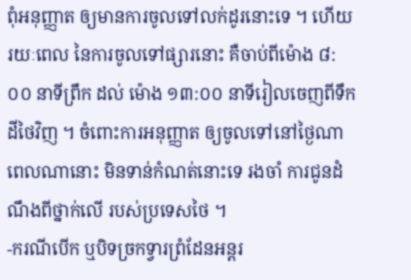ពុំអនុញ្ញាត ឲ្យមានការចូលទៅលក់ដូរនោះទេ ។ ហើយរយៈពេល នៃការចូលទៅផ្សារនោះ គឺចាប់ពីម៉ោង ៨:០០ នាទីព្រឹក ដល់ ម៉ោង ១៣:០០ នាទីរៀលចេញពីទឹកដីថៃវិញ ។ ចំពោះការអនុញ្ញាត ឲ្យចូលទៅនៅថ្ងៃណា ពេលណានោះ មិនទាន់កំណត់នោះទេ រងចាំ ការជូនដំណឹងពីថ្នាក់លើ របស់ប្រទេសថៃ ។
-ករណីបើក ឬបិទច្រកទ្វារព្រំដែនអន្តរ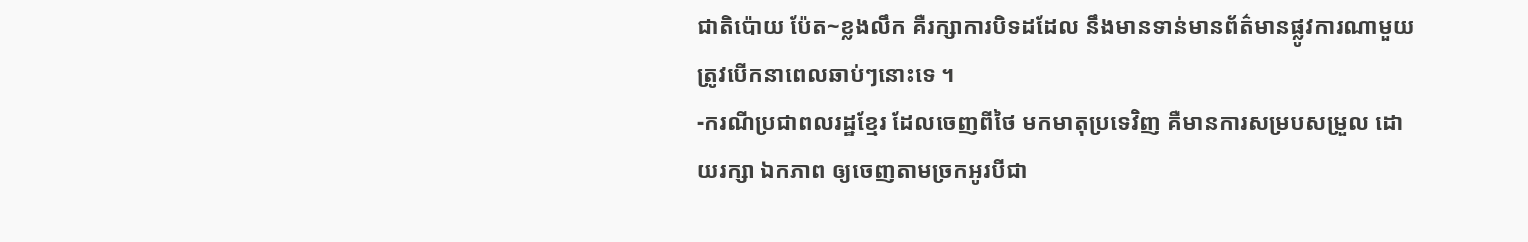ជាតិប៉ោយ ប៉ែត~ខ្លងលឹក គឺរក្សាការបិទដដែល នឹងមានទាន់មានព័ត៌មានផ្លូវការណាមួយ ត្រូវបើកនាពេលឆាប់ៗនោះទេ ។
-ករណីប្រជាពលរដ្ឋខ្មែរ ដែលចេញពីថៃ មកមាតុប្រទេវិញ គឺមានការសម្របសម្រួល ដោយរក្សា ឯកភាព ឲ្យចេញតាមច្រកអូរបីជា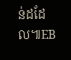ន់ដដែល៕EB